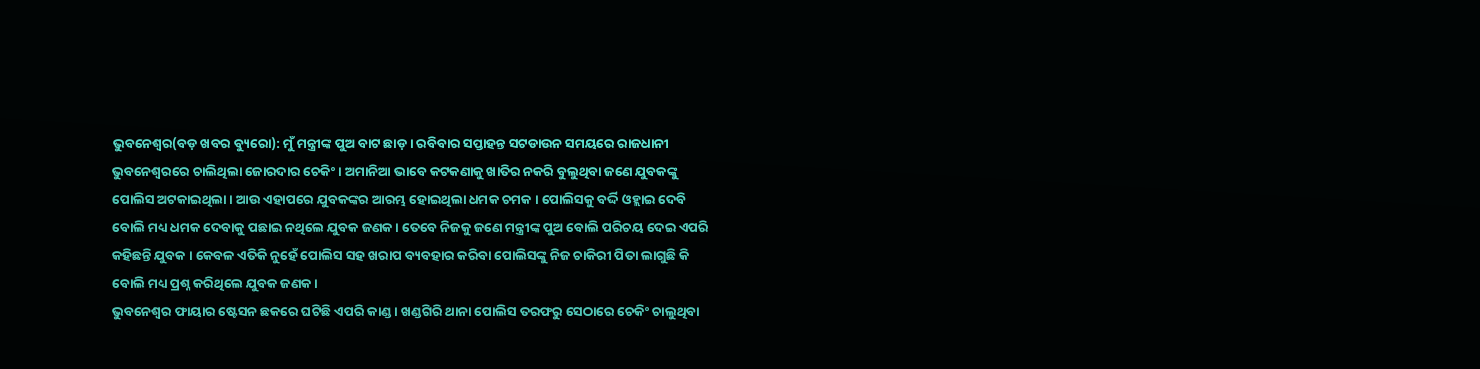ଭୁବନେଶ୍ୱର(ବଡ଼ ଖବର ବ୍ୟୁରୋ): ମୁଁ ମନ୍ତ୍ରୀଙ୍କ ପୁଅ ବାଟ ଛାଡ଼ । ରବିବାର ସପ୍ତାହନ୍ତ ସଟଡାଉନ ସମୟରେ ରାଜଧାନୀ ଭୁବନେଶ୍ୱରରେ ଚାଲିଥିଲା ଜୋରଦାର ଚେକିଂ । ଅମାନିଆ ଭାବେ କଟକଣାକୁ ଖାତିର ନକରି ବୁଲୁଥିବା ଜଣେ ଯୁବକଙ୍କୁ ପୋଲିସ ଅଟକାଇଥିଲା । ଆଉ ଏହାପରେ ଯୁବକଙ୍କର ଆରମ୍ଭ ହୋଇଥିଲା ଧମକ ଚମକ । ପୋଲିସକୁ ବର୍ଦ୍ଦି ଓହ୍ଲାଇ ଦେବି ବୋଲି ମଧ୍ୟ ଧମକ ଦେବାକୁ ପଛାଇ ନଥିଲେ ଯୁବକ ଜଣକ । ତେବେ ନିଜକୁ ଜଣେ ମନ୍ତ୍ରୀଙ୍କ ପୁଅ ବୋଲି ପରିଚୟ ଦେଇ ଏପରି କହିଛନ୍ତି ଯୁବକ । କେବଳ ଏତିକି ନୁହେଁ ପୋଲିସ ସହ ଖରାପ ବ୍ୟବହାର କରିବା ପୋଲିସଙ୍କୁ ନିଜ ଚାକିରୀ ପିତା ଲାଗୁଛି କି ବୋଲି ମଧ୍ୟ ପ୍ରଶ୍ନ କରିଥିଲେ ଯୁବକ ଜଣକ ।
ଭୁବନେଶ୍ୱର ଫାୟାର ଷ୍ଟେସନ ଛକରେ ଘଟିଛି ଏପରି କାଣ୍ଡ । ଖଣ୍ଡଗିରି ଥାନା ପୋଲିସ ତରଫରୁ ସେଠାରେ ଚେକିଂ ଚାଲୁଥିବା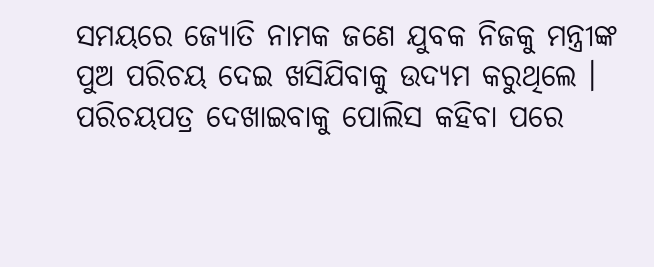ସମୟରେ ଜ୍ୟୋତି ନାମକ ଜଣେ ଯୁବକ ନିଜକୁ ମନ୍ତ୍ରୀଙ୍କ ପୁଅ ପରିଚୟ ଦେଇ ଖସିଯିବାକୁ ଉଦ୍ୟମ କରୁଥିଲେ । ପରିଚୟପତ୍ର ଦେଖାଇବାକୁ ପୋଲିସ କହିବା ପରେ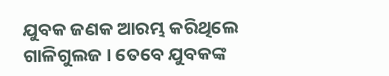ଯୁବକ ଜଣକ ଆରମ୍ଭ କରିଥିଲେ ଗାଳିଗୁଲଜ । ତେବେ ଯୁବକଙ୍କ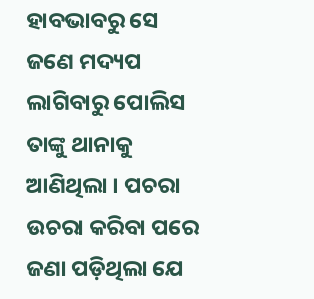ହାବଭାବରୁ ସେ ଜଣେ ମଦ୍ୟପ ଲାଗିବାରୁ ପୋଲିସ ତାଙ୍କୁ ଥାନାକୁ ଆଣିଥିଲା । ପଚରା ଉଚରା କରିବା ପରେ ଜଣା ପଡ଼ିଥିଲା ଯେ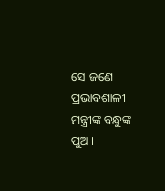ସେ ଜଣେ ପ୍ରଭାବଶାଳୀ ମନ୍ତ୍ରୀଙ୍କ ବନ୍ଧୁଙ୍କ ପୁଅ ।